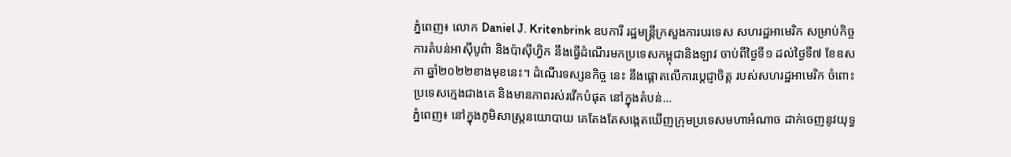ភ្នំពេញ៖ លោក Daniel J. Kritenbrink ឧបការី រដ្ឋមន្រ្តីក្រសួងការបរទេស សហរដ្ឋអាមេរិក សម្រាប់កិច្ចការតំបន់អាស៊ីបូព៌ា និងប៉ាស៊ីហ្វិក នឹងធ្វើដំណើរមកប្រទេសកម្ពុជានិងឡាវ ចាប់ពីថ្ងៃទី១ ដល់ថ្ងៃទី៧ ខែឧសភា ឆ្នាំ២០២២ខាងមុខនេះ។ ដំណើរទស្សនកិច្ច នេះ នឹងផ្តោតលើការប្តេជ្ញាចិត្ត របស់សហរដ្ឋអាមេរិក ចំពោះប្រទេសក្មេងជាងគេ និងមានភាពរស់រវើកបំផុត នៅក្នុងតំបន់...
ភ្នំពេញ៖ នៅក្នុងភូមិសាស្រ្តនយោបាយ គេតែងតែសង្កេតឃើញក្រុមប្រទេសមហាអំណាច ដាក់ចេញនូវយុទ្ធ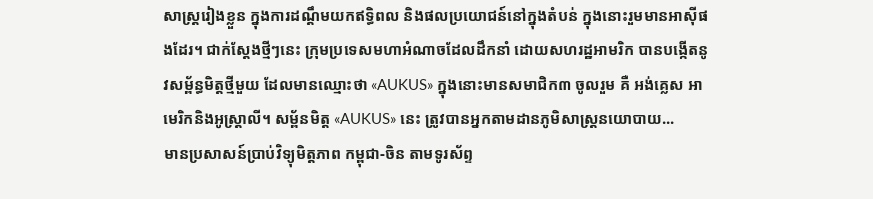សាស្រ្តរៀងខ្លួន ក្នុងការដណ្ដឹមយកឥទ្ធិពល និងផលប្រយោជន៍នៅក្នុងតំបន់ ក្នុងនោះរួមមានអាស៊ីផងដែរ។ ជាក់ស្ដែងថ្មីៗនេះ ក្រុមប្រទេសមហាអំណាចដែលដឹកនាំ ដោយសហរដ្ឋអាមរិក បានបង្កើតនូវសម្ព័ន្ធមិត្តថ្មីមួយ ដែលមានឈ្មោះថា «AUKUS» ក្នុងនោះមានសមាជិក៣ ចូលរួម គឺ អង់គ្លេស អាមេរិកនិងអូស្ដ្រាលី។ សម្ព័នមិត្ត «AUKUS» នេះ ត្រូវបានអ្នកតាមដានភូមិសាស្រ្តនយោបាយ...
មានប្រសាសន៍ប្រាប់វិទ្យុមិត្តភាព កម្ពុជា-ចិន តាមទូរស័ព្ទ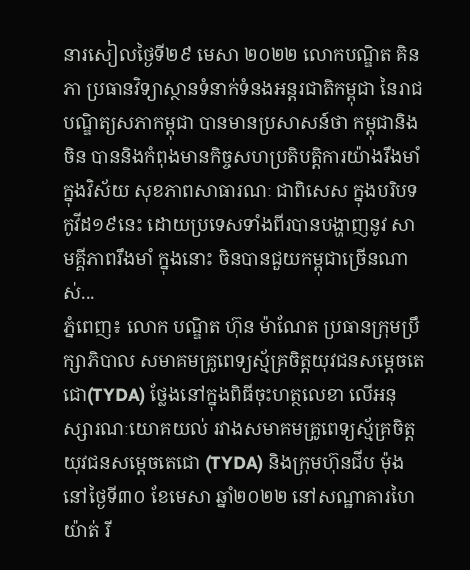នារសៀលថ្ងៃទី២៩ មេសា ២០២២ លោកបណ្ឌិត គិន ភា ប្រធានវិទ្យាស្ថានទំនាក់ទំនងអន្តរជាតិកម្ពុជា នៃរាជបណ្ឌិត្យសភាកម្ពុជា បានមានប្រសាសន៍ថា កម្ពុជានិងចិន បាននិងកំពុងមានកិច្ចសហប្រតិបត្តិការយ៉ាងរឹងមាំ ក្នុងវិស័យ សុខភាពសាធារណៈ ជាពិសេស ក្នុងបរិបទកូវីដ១៩នេះ ដោយប្រទេសទាំងពីរបានបង្ហាញនូវ សាមគ្គីភាពរឹងមាំ ក្នុងនោះ ចិនបានជួយកម្ពុជាច្រើនណាស់...
ភ្នំពេញ៖ លោក បណ្ឌិត ហ៊ុន ម៉ាណែត ប្រធានក្រុមប្រឹក្សាភិបាល សមាគមគ្រូពេទ្យស្ម័គ្រចិត្តយុវជនសម្ដេចតេជោ(TYDA) ថ្លែងនៅក្នុងពិធីចុះហត្ថលេខា លើអនុស្សារណៈយោគយល់ រវាងសមាគមគ្រូពេទ្យស្ម័គ្រចិត្ត យុវជនសម្តេចតេជោ (TYDA) និងក្រុមហ៊ុនជីប ម៉ុង នៅថ្ងៃទី៣០ ខែមេសា ឆ្នាំ២០២២ នៅសណ្ឋាគារហៃយ៉ាត់ រី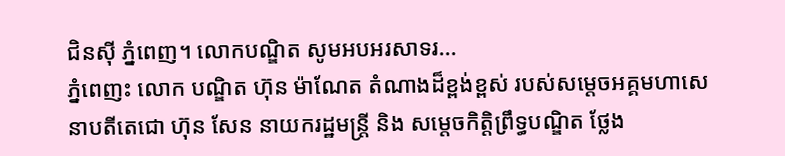ជិនស៊ី ភ្នំពេញ។ លោកបណ្ឌិត សូមអបអរសាទរ...
ភ្នំពេញះ លោក បណ្ឌិត ហ៊ុន ម៉ាណែត តំណាងដ៏ខ្ពង់ខ្ពស់ របស់សម្តេចអគ្គមហាសេនាបតីតេជោ ហ៊ុន សែន នាយករដ្ឋមន្ត្រី និង សម្តេចកិត្តិព្រឹទ្ធបណ្ឌិត ថ្លែង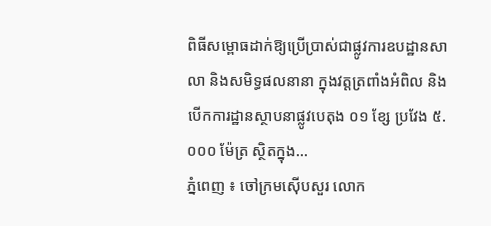ពិធីសម្ពោធដាក់ឱ្យប្រើប្រាស់ជាផ្លូវការឧបដ្ឋានសាលា និងសមិទ្ធផលនានា ក្នុងវត្តត្រពាំងអំពិល និងបើកការដ្ឋានស្ថាបនាផ្លូវបេតុង ០១ ខ្សែ ប្រវែង ៥.០០០ ម៉ែត្រ ស្ថិតក្នុង...
ភ្នំពេញ ៖ ចៅក្រមស៊ើបសួរ លោក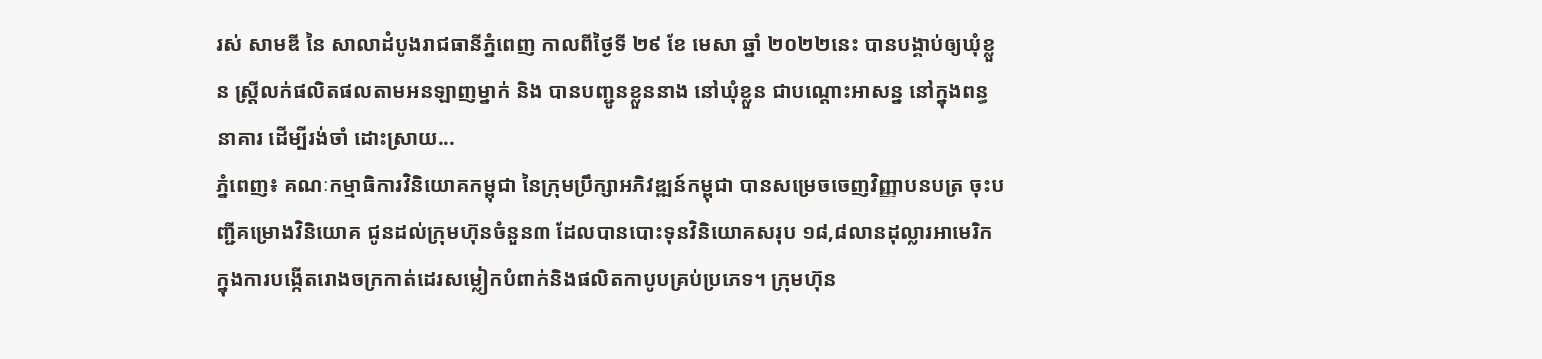រស់ សាមឌី នៃ សាលាដំបូងរាជធានីភ្នំពេញ កាលពីថ្ងៃទី ២៩ ខែ មេសា ឆ្នាំ ២០២២នេះ បានបង្គាប់ឲ្យឃុំខ្លួន ស្រ្តីលក់ផលិតផលតាមអនឡាញម្នាក់ និង បានបញ្ជូនខ្លួននាង នៅឃុំខ្លួន ជាបណ្តោះអាសន្ន នៅក្នុងពន្ធនាគារ ដើម្បីរង់ចាំ ដោះស្រាយ...
ភ្នំពេញ៖ គណៈកម្មាធិការវិនិយោគកម្ពុជា នៃក្រុមប្រឹក្សាអភិវឌ្ឍន៍កម្ពុជា បានសម្រេចចេញវិញ្ញាបនបត្រ ចុះបញ្ជីគម្រោងវិនិយោគ ជូនដល់ក្រុមហ៊ុនចំនួន៣ ដែលបានបោះទុនវិនិយោគសរុប ១៨,៨លានដុល្លារអាមេរិក ក្នុងការបង្កើតរោងចក្រកាត់ដេរសម្លៀកបំពាក់និងផលិតកាបូបគ្រប់ប្រភេទ។ ក្រុមហ៊ុន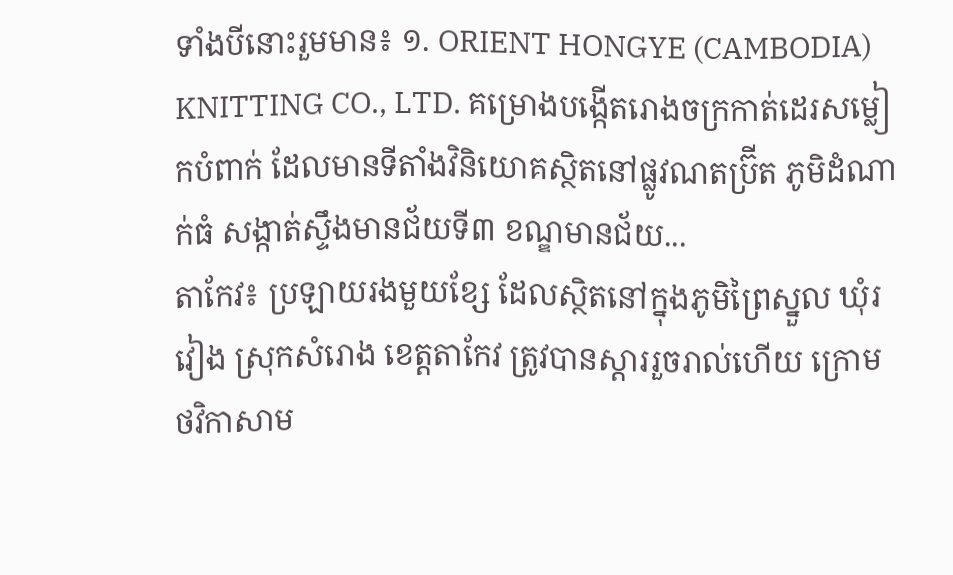ទាំងបីនោះរួមមាន៖ ១. ORIENT HONGYE (CAMBODIA) KNITTING CO., LTD. គម្រោងបង្កើតរោងចក្រកាត់ដេរសម្លៀកបំពាក់ ដែលមានទីតាំងវិនិយោគស្ថិតនៅផ្លូវណតប្រ៊ីត ភូមិដំណាក់ធំ សង្កាត់ស្ទឹងមានជ័យទី៣ ខណ្ឌមានជ័យ...
តាកែវ៖ ប្រឡាយរងមួយខ្សែ ដែលស្ថិតនៅក្នុងភូមិព្រៃស្នួល ឃុំរវៀង ស្រុកសំរោង ខេត្តតាកែវ ត្រូវបានស្ដាររួចរាល់ហើយ ក្រោមថវិកាសាម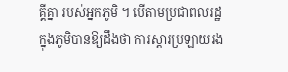គ្គីគ្នា របស់អ្នកភូមិ ។ បើតាមប្រជាពលរដ្ឋ ក្នុងភូមិបានឱ្យដឹងថា ការស្ដារប្រឡាយរង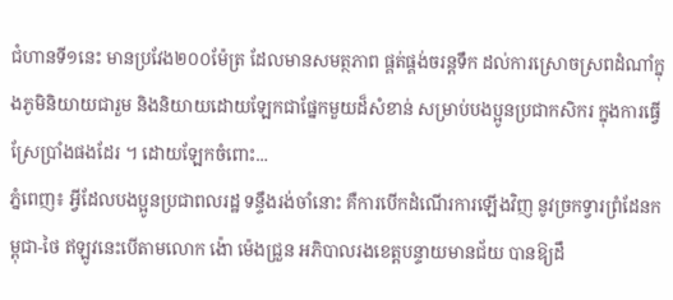ជំហានទី១នេះ មានប្រវែង២០០ម៉ែត្រ ដែលមានសមត្ថភាព ផ្គត់ផ្គង់ចរន្តទឹក ដល់ការស្រោចស្រពដំណាំក្នុងភូមិនិយាយជារួម និងនិយាយដោយឡែកជាផ្នែកមួយដ៏សំខាន់ សម្រាប់បងប្អូនប្រជាកសិករ ក្នុងការធ្វើស្រែប្រាំងផងដែរ ។ ដោយឡែកចំពោះ...
ភ្នំពេញ៖ អ្វីដែលបងប្អូនប្រជាពលរដ្ឋ ទន្ទឹងរង់ចាំនោះ គឺការបើកដំណើរការឡើងវិញ នូវច្រកទ្វារព្រំដែនកម្ពុជា-ថៃ ឥឡូវនេះបើតាមលោក ង៉ោ ម៉េងជ្រួន អភិបាលរងខេត្តបន្ទាយមានជ័យ បានឱ្យដឹ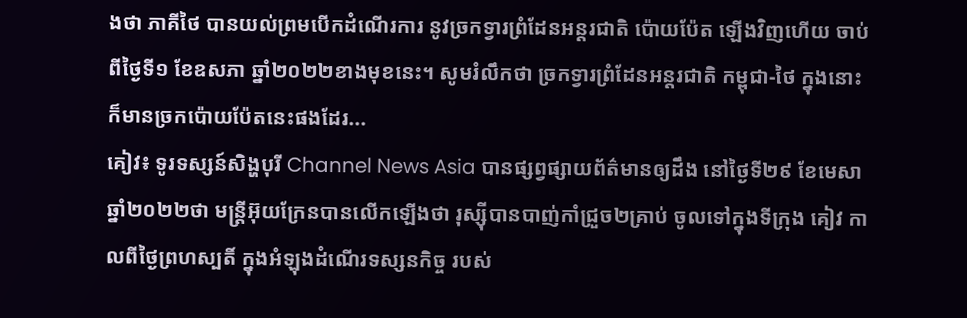ងថា ភាគីថៃ បានយល់ព្រមបើកដំណើរការ នូវច្រកទ្វារព្រំដែនអន្តរជាតិ ប៉ោយប៉ែត ឡើងវិញហើយ ចាប់ពីថ្ងៃទី១ ខែឧសភា ឆ្នាំ២០២២ខាងមុខនេះ។ សូមរំលឹកថា ច្រកទ្វារព្រំដែនអន្តរជាតិ កម្ពុជា-ថៃ ក្នុងនោះក៏មានច្រកប៉ោយប៉ែតនេះផងដែរ...
គៀវ៖ ទូរទស្សន៍សិង្ហបុរី Channel News Asia បានផ្សព្វផ្សាយព័ត៌មានឲ្យដឹង នៅថ្ងៃទី២៩ ខែមេសា ឆ្នាំ២០២២ថា មន្ត្រីអ៊ុយក្រែនបានលើកឡើងថា រុស្ស៊ីបានបាញ់កាំជ្រួច២គ្រាប់ ចូលទៅក្នុងទីក្រុង គៀវ កាលពីថ្ងៃព្រហស្បតិ៍ ក្នុងអំឡុងដំណើរទស្សនកិច្ច របស់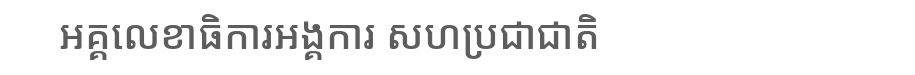អគ្គលេខាធិការអង្គការ សហប្រជាជាតិ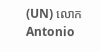(UN) លោក Antonio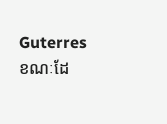Guterres ខណៈដែ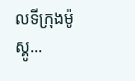លទីក្រុងម៉ូស្គូ...